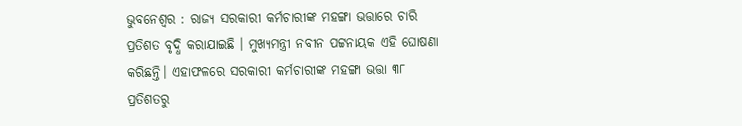ଭୁବନେଶ୍ୱର : ରାଜ୍ୟ ସରକାରୀ କର୍ମଚାରୀଙ୍କ ମହଙ୍ଗା ଭତ୍ତାରେ ଚାରି ପ୍ରତିଶତ ବୃଦ୍ଧି କରାଯାଇଛି । ମୁଖ୍ୟମନ୍ତ୍ରୀ ନବୀନ ପଟ୍ଟନାୟକ ଏହି ଘୋଷଣା କରିଛନ୍ତି। ଏହାଫଳରେ ସରକାରୀ କର୍ମଚାରୀଙ୍କ ମହଙ୍ଗା ଭତ୍ତା ୩୮ ପ୍ରତିଶତରୁ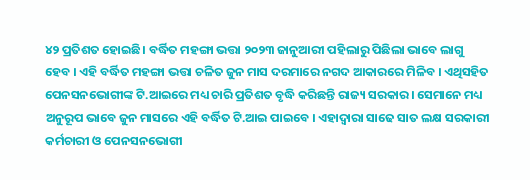୪୨ ପ୍ରତିଶତ ହୋଇଛି। ବର୍ଦ୍ଧିତ ମହଙ୍ଗା ଭତ୍ତା ୨୦୨୩ ଜାନୁଆରୀ ପହିଲାରୁ ପିଛିଲା ଭାବେ ଲାଗୁ ହେବ । ଏହି ବର୍ଦ୍ଧିତ ମହଙ୍ଗା ଭତ୍ତା ଚଳିତ ଜୁନ ମାସ ଦରମାରେ ନଗଦ ଆକାରରେ ମିଳିବ । ଏଥିସହିତ ପେନସନଭୋଗୀଙ୍କ ଟି.ଆଇରେ ମଧ୍ୟ ଚାରି ପ୍ରତିଶତ ବୃଦ୍ଧି କରିଛନ୍ତି ରାଜ୍ୟ ସରକାର। ସେମାନେ ମଧ୍ୟ ଅନୁରୂପ ଭାବେ ଜୁନ ମାସରେ ଏହି ବର୍ଦ୍ଧିତ ଟି.ଆଇ ପାଇବେ । ଏହାଦ୍ବାରା ସାଢେ ସାତ ଲକ୍ଷ ସରକାରୀ କର୍ମଚାରୀ ଓ ପେନସନଭୋଗୀ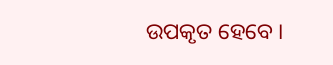ଉପକୃତ ହେବେ ।